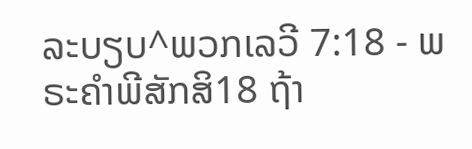ລະບຽບ^ພວກເລວີ 7:18 - ພຣະຄຳພີສັກສິ18 ຖ້າ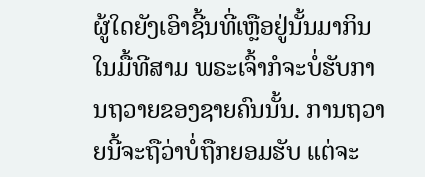ຜູ້ໃດຍັງເອົາຊີ້ນທີ່ເຫຼືອຢູ່ນັ້ນມາກິນໃນມື້ທີສາມ ພຣະເຈົ້າກໍຈະບໍ່ຮັບການຖວາຍຂອງຊາຍຄົນນັ້ນ. ການຖວາຍນີ້ຈະຖືວ່າບໍ່ຖືກຍອມຮັບ ແຕ່ຈະ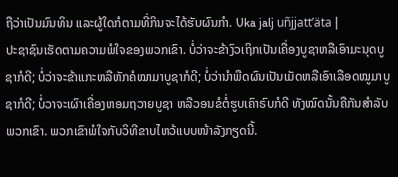ຖືວ່າເປັນມົນທິນ ແລະຜູ້ໃດກໍຕາມທີ່ກິນຈະໄດ້ຮັບຜົນກຳ. Uka jalj uñjjattʼäta |
ປະຊາຊົນເຮັດຕາມຄວາມພໍໃຈຂອງພວກເຂົາ. ບໍ່ວ່າຈະຂ້າງົວເຖິກເປັນເຄື່ອງບູຊາຫລືເອົາມະນຸດບູຊາກໍດີ; ບໍ່ວ່າຈະຂ້າແກະຫລືຫັກຄໍໝາມາບູຊາກໍດີ; ບໍ່ວ່ານຳພືດຜົນເປັນເມັດຫລືເອົາເລືອດໝູມາບູຊາກໍດີ; ບໍ່ວາຈະເຜົາເຄື່ອງຫອມຖວາຍບູຊາ ຫລືວອນຂໍຕໍ່ຮູບເຄົາຣົບກໍດີ ທັງໝົດນັ້ນຄືກັນສຳລັບພວກເຂົາ. ພວກເຂົາພໍໃຈກັບວິທີຂາບໄຫວ້ແບບໜ້າລັງກຽດນີ້.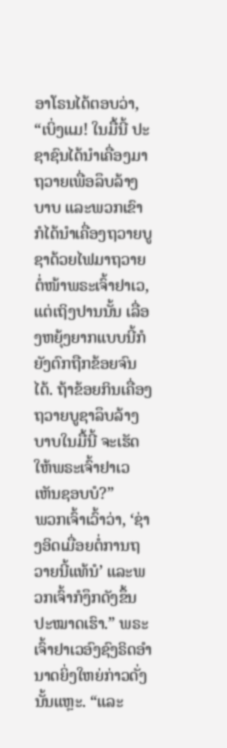ອາໂຣນໄດ້ຕອບວ່າ, “ເບິ່ງແມ! ໃນມື້ນີ້ ປະຊາຊົນໄດ້ນຳເຄື່ອງມາຖວາຍເພື່ອລຶບລ້າງບາບ ແລະພວກເຂົາກໍໄດ້ນຳເຄື່ອງຖວາຍບູຊາດ້ວຍໄຟມາຖວາຍຕໍ່ໜ້າພຣະເຈົ້າຢາເວ, ແຕ່ເຖິງປານນັ້ນ ເລື່ອງຫຍຸ້ງຍາກແບບນີ້ກໍຍັງຕົກຖືກຂ້ອຍຈົນໄດ້. ຖ້າຂ້ອຍກິນເຄື່ອງຖວາຍບູຊາລຶບລ້າງບາບໃນມື້ນີ້ ຈະເຮັດໃຫ້ພຣະເຈົ້າຢາເວເຫັນຊອບບໍ?”
ພວກເຈົ້າເວົ້າວ່າ, ‘ຊ່າງອິດເມື່ອຍຕໍ່ການຖວາຍນີ້ແທ້ນໍ’ ແລະພວກເຈົ້າກໍງຶກດັງຂຶ້ນປະໝາດເຮົາ.” ພຣະເຈົ້າຢາເວອົງຊົງຣິດອຳນາດຍິ່ງໃຫຍ່ກ່າວດັ່ງນັ້ນແຫຼະ. “ແລະ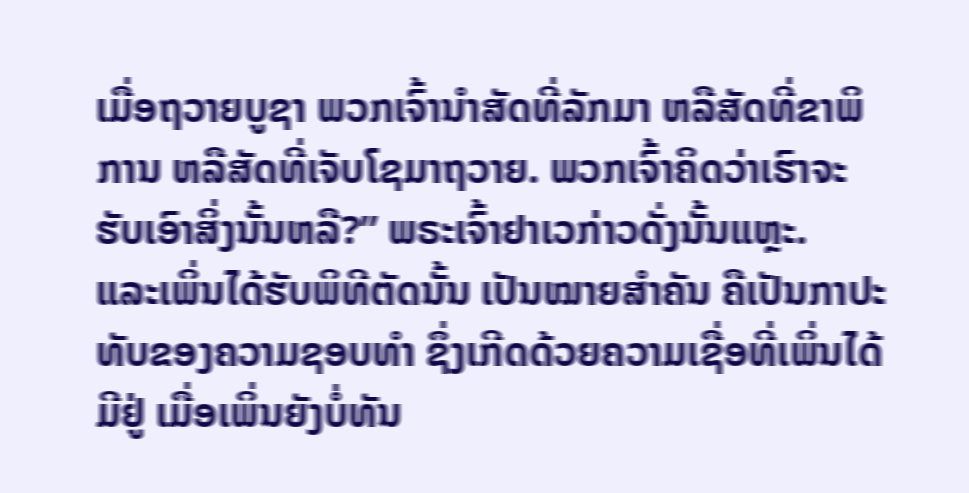ເມື່ອຖວາຍບູຊາ ພວກເຈົ້ານຳສັດທີ່ລັກມາ ຫລືສັດທີ່ຂາພິການ ຫລືສັດທີ່ເຈັບໂຊມາຖວາຍ. ພວກເຈົ້າຄິດວ່າເຮົາຈະຮັບເອົາສິ່ງນັ້ນຫລື?” ພຣະເຈົ້າຢາເວກ່າວດັ່ງນັ້ນແຫຼະ.
ແລະເພິ່ນໄດ້ຮັບພິທີຕັດນັ້ນ ເປັນໝາຍສຳຄັນ ຄືເປັນກາປະທັບຂອງຄວາມຊອບທຳ ຊຶ່ງເກີດດ້ວຍຄວາມເຊື່ອທີ່ເພິ່ນໄດ້ມີຢູ່ ເມື່ອເພິ່ນຍັງບໍ່ທັນ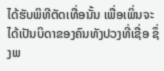ໄດ້ຮັບພິທີຕັດເທື່ອນັ້ນ ເພື່ອເພິ່ນຈະໄດ້ເປັນບິດາຂອງຄົນທັງປວງທີ່ເຊື່ອ ຊຶ່ງພ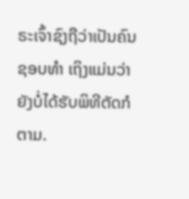ຣະເຈົ້າຊົງຖືວ່າເປັນຄົນຊອບທຳ ເຖິງແມ່ນວ່າຍັງບໍ່ໄດ້ຮັບພິທີຕັດກໍຕາມ.